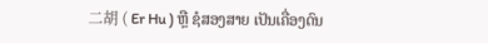二胡 ( Er Hu ) ຫຼື ຊໍສອງສາຍ ເປັນເຄື່ອງດົນ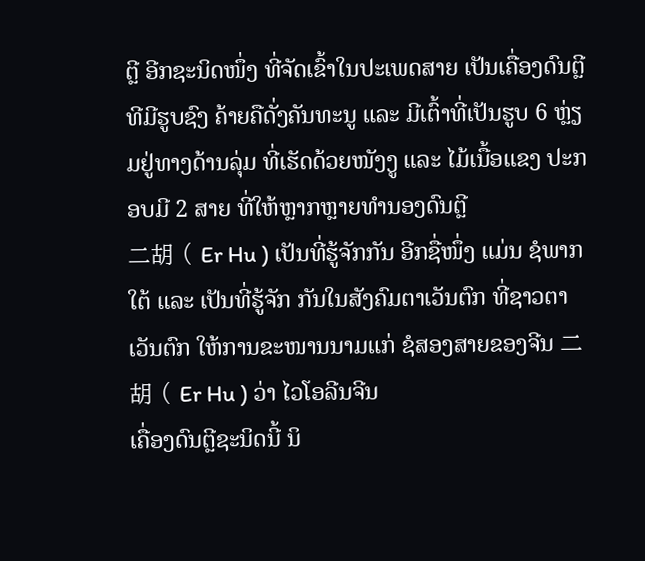ຕຼີ ອີກຊະນິດໜຶ່ງ ທີ່ຈັດເຂົ້າໃນປະເພດສາຍ ເປັນເຄື່ອງດົນຕຼີທີມີຮູບຊົງ ຄ້າຍຄືດັ່ງຄັນທະນູ ແລະ ມີເຕົ້າທີ່ເປັນຮູບ 6 ຫຼ່ຽມຢູ່ທາງດ້ານລຸ່ມ ທີ່ເຮັດດ້ວຍໜັງງູ ແລະ ໄມ້ເນື້ອແຂງ ປະກອບມີ 2 ສາຍ ທີ່ໃຫ້ຫຼາກຫຼາຍທຳນອງດົນຕຼີ
二胡 ( Er Hu ) ເປັນທີ່ຮູ້ຈັກກັນ ອີກຊື່ໜຶ່ງ ແມ່ນ ຊໍພາກໃຕ້ ແລະ ເປັນທີ່ຮູ້ຈັກ ກັນໃນສັງຄົມຕາເວັນຕົກ ທີ່ຊາວຕາເວັນຕົກ ໃຫ້ການຂະໜານນາມແກ່ ຊໍສອງສາຍຂອງຈີນ 二胡 ( Er Hu ) ວ່າ ໄວໂອລີນຈີນ
ເຄື່ອງດົນຕຼີຊະນິດນີ້ ນິ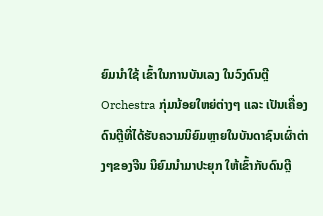ຍົມນຳໃຊ້ ເຂົ້າໃນການບັນເລງ ໃນວົງດົນຕຼີ Orchestra ກຸ່ມນ້ອຍໃຫຍ່ຕ່າງໆ ແລະ ເປັນເຄື່ອງດົນຕຼີທີ່ໄດ້ຮັບຄວາມນິຍົມຫຼາຍໃນບັນດາຊົນເຜົ່າຕ່າງໆຂອງຈີນ ນິຍົມນຳມາປະຍຸກ ໃຫ້ເຂົ້າກັບດົນຕຼີ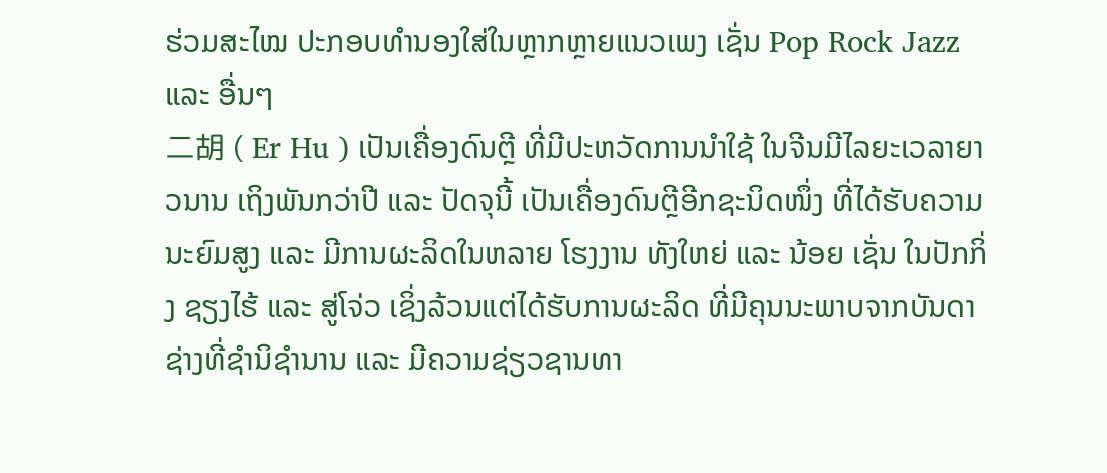ຮ່ວມສະໄໝ ປະກອບທຳນອງໃສ່ໃນຫຼາກຫຼາຍແນວເພງ ເຊັ່ນ Pop Rock Jazz ແລະ ອື່ນໆ
二胡 ( Er Hu ) ເປັນເຄື່ອງດົນຕຼີ ທີ່ມີປະຫວັດການນຳໃຊ້ ໃນຈີນມີໄລຍະເວລາຍາວນານ ເຖິງພັນກວ່າປີ ແລະ ປັດຈຸນີ້ ເປັນເຄື່ອງດົນຕຼີອີກຊະນິດໜຶ່ງ ທີ່ໄດ້ຮັບຄວາມນະຍົມສູງ ແລະ ມີການຜະລິດໃນຫລາຍ ໂຮງງານ ທັງໃຫຍ່ ແລະ ນ້ອຍ ເຊັ່ນ ໃນປັກກິ່ງ ຊຽງໄຮ້ ແລະ ສູ່ໂຈ່ວ ເຊິ່ງລ້ວນແຕ່ໄດ້ຮັບການຜະລິດ ທີ່ມີຄຸນນະພາບຈາກບັນດາຊ່າງທີ່ຊຳນິຊຳນານ ແລະ ມີຄວາມຊ່ຽວຊານທາ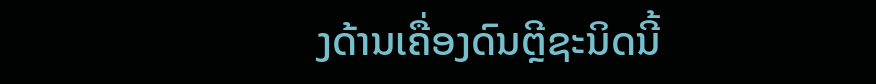ງດ້ານເຄື່ອງດົນຕຼີຊະນິດນີ້